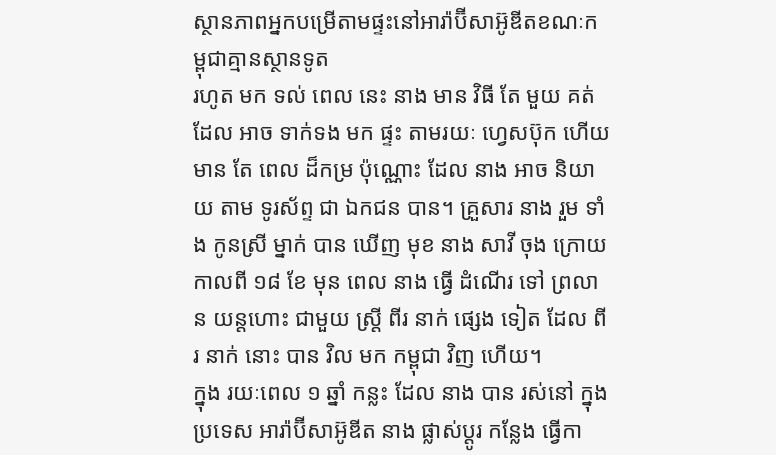ស្ថានភាពអ្នកបម្រើតាមផ្ទះនៅអារ៉ាប៊ីសាអ៊ូឌីតខណៈកម្ពុជាគ្មានស្ថានទូត
រហូត មក ទល់ ពេល នេះ នាង មាន វិធី តែ មួយ គត់ ដែល អាច ទាក់ទង មក ផ្ទះ តាមរយៈ ហ្វេសប៊ុក ហើយ មាន តែ ពេល ដ៏កម្រ ប៉ុណ្ណោះ ដែល នាង អាច និយាយ តាម ទូរស័ព្ទ ជា ឯកជន បាន។ គ្រួសារ នាង រួម ទាំង កូនស្រី ម្នាក់ បាន ឃើញ មុខ នាង សាវី ចុង ក្រោយ កាលពី ១៨ ខែ មុន ពេល នាង ធ្វើ ដំណើរ ទៅ ព្រលាន យន្តហោះ ជាមួយ ស្ត្រី ពីរ នាក់ ផ្សេង ទៀត ដែល ពីរ នាក់ នោះ បាន វិល មក កម្ពុជា វិញ ហើយ។
ក្នុង រយៈពេល ១ ឆ្នាំ កន្លះ ដែល នាង បាន រស់នៅ ក្នុង ប្រទេស អារ៉ាប៊ីសាអ៊ូឌីត នាង ផ្លាស់ប្តូរ កន្លែង ធ្វើកា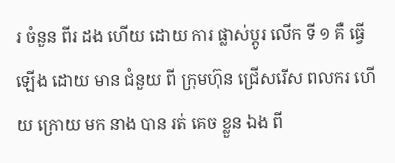រ ចំនួន ពីរ ដង ហើយ ដោយ ការ ផ្លាស់ប្តូរ លើក ទី ១ គឺ ធ្វើ ឡើង ដោយ មាន ជំនួយ ពី ក្រុមហ៊ុន ជ្រើសរើស ពលករ ហើយ ក្រោយ មក នាង បាន រត់ គេច ខ្លួន ឯង ពី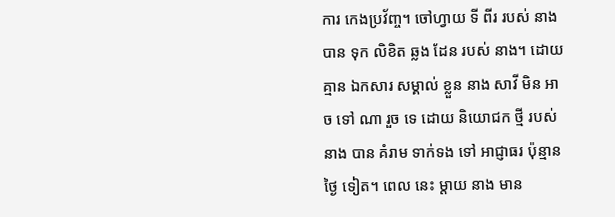ការ កេងប្រវ័ញ្ច។ ចៅហ្វាយ ទី ពីរ របស់ នាង បាន ទុក លិខិត ឆ្លង ដែន របស់ នាង។ ដោយ គ្មាន ឯកសារ សម្គាល់ ខ្លួន នាង សាវី មិន អាច ទៅ ណា រួច ទេ ដោយ និយោជក ថ្មី របស់ នាង បាន គំរាម ទាក់ទង ទៅ អាជ្ញាធរ ប៉ុន្មាន ថ្ងៃ ទៀត។ ពេល នេះ ម្តាយ នាង មាន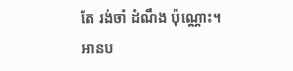តែ រង់ចាំ ដំណឹង ប៉ុណ្ណោះ។
អានប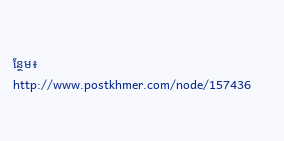ន្ថែម៖ http://www.postkhmer.com/node/157436